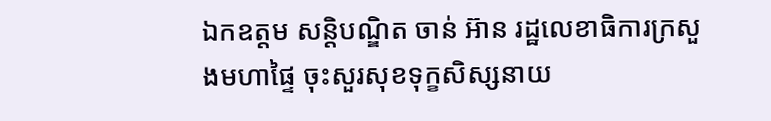ឯកឧត្តម សន្តិបណ្ឌិត ចាន់ អ៊ាន រដ្ឋលេខាធិការក្រសួងមហាផ្ទៃ ចុះសួរសុខទុក្ខសិស្សនាយ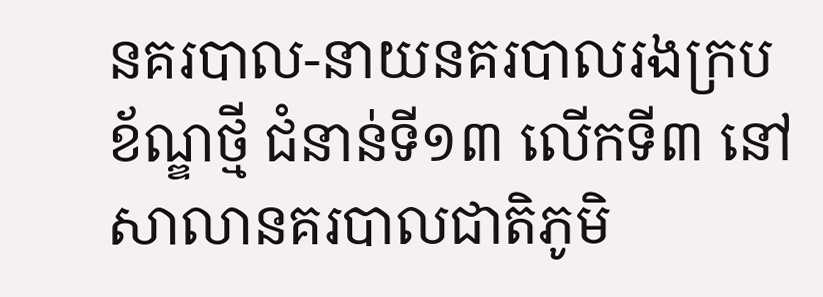នគរបាល-នាយនគរបាលរងក្របខ័ណ្ឌថ្មី ជំនាន់ទី១៣ លើកទី៣ នៅសាលានគរបាលជាតិភូមិ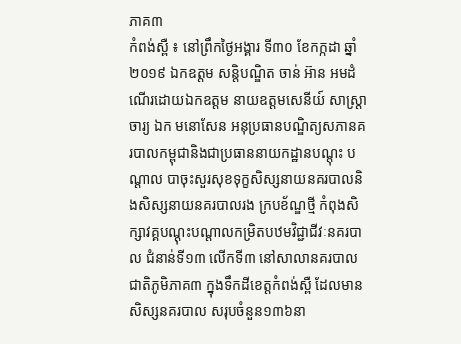ភាគ៣
កំពង់ស្ពឺ ៖ នៅព្រឹកថ្ងៃអង្គារ ទី៣០ ខែកក្កដា ឆ្នាំ២០១៩ ឯកឧត្តម សន្តិបណ្ឌិត ចាន់ អ៊ាន អមដំណើរដោយឯកឧត្តម នាយឧត្តមសេនីយ៍ សាស្ត្រាចារ្យ ឯក មនោសែន អនុប្រធានបណ្ឌិត្យសភានគរបាលកម្ពុជានិងជាប្រធាននាយកដ្ឋានបណ្តុះ បណ្តាល បាចុះសួរសុខទុក្ខសិស្សនាយនគរបាលនិងសិស្សនាយនគរបាលរង ក្របខ័ណ្ឌថ្មី កំពុងសិក្សាវគ្គបណ្តុះបណ្តាលកម្រិតបឋមវិជ្ជាជីវៈនគរបាល ជំនាន់ទី១៣ លើកទី៣ នៅសាលានគរបាលជាតិភូមិភាគ៣ ក្នុងទឹកដីខេត្តកំពង់ស្ពឺ ដែលមានសិស្សនគរបាល សរុបចំនួន១៣៦នា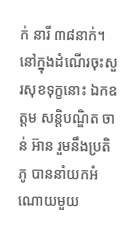ក់ នារី ៣៨នាក់។
នៅក្នុងដំណើរចុះសួរសុខទុក្ខនោះ ឯកឧត្តម សន្តិបណ្ឌិត ចាន់ អ៊ាន រួមនឹងប្រតិភូ បាននាំយកអំណោយមួយ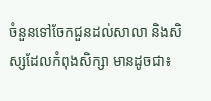ចំនួនទៅចែកជួនដល់សាលា និងសិស្សដែលកំពុងសិក្សា មានដូចជា៖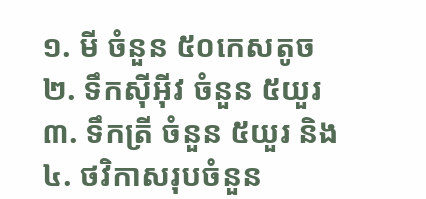១. មី ចំនួន ៥០កេសតូច
២. ទឹកស៊ីអ៊ីវ ចំនួន ៥យួរ
៣. ទឹកត្រី ចំនួន ៥យួរ និង
៤. ថវិកាសរុបចំនួន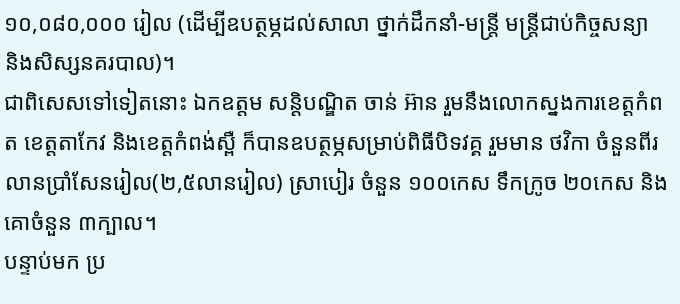១០,០៨០,០០០ រៀល (ដើម្បីឧបត្ថម្ភដល់សាលា ថ្នាក់ដឹកនាំ-មន្ត្រី មន្ត្រីជាប់កិច្ចសន្យា និងសិស្សនគរបាល)។
ជាពិសេសទៅទៀតនោះ ឯកឧត្តម សន្តិបណ្ឌិត ចាន់ អ៊ាន រួមនឹងលោកស្នងការខេត្តកំពត ខេត្តតាកែវ និងខេត្តកំពង់ស្ពឺ ក៏បានឧបត្ថម្ភសម្រាប់ពិធីបិទវគ្គ រួមមាន ថវិកា ចំនួនពីរលានប្រាំសែនរៀល(២,៥លានរៀល) ស្រាបៀរ ចំនួន ១០០កេស ទឹកក្រូច ២០កេស និងគោចំនួន ៣ក្បាល។
បន្ទាប់មក ប្រ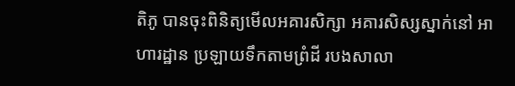តិភូ បានចុះពិនិត្យមើលអគារសិក្សា អគារសិស្សស្នាក់នៅ អាហារដ្ឋាន ប្រឡាយទឹកតាមព្រំដី របងសាលា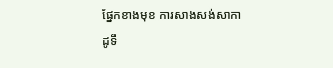ផ្នែកខាងមុខ ការសាងសង់សាកាដូទឹ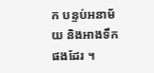ក បន្ទប់អនាម័យ និងអាងទឹកផងដែរ ។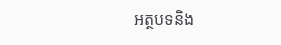អត្ថបទនិង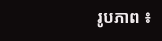រូបភាព ៖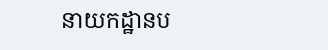នាយកដ្ឋានប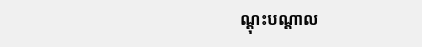ណ្តុះបណ្តាល